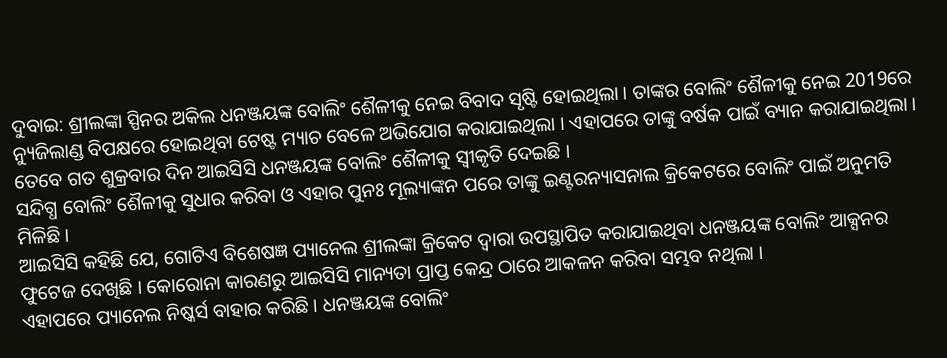ଦୁବାଇ: ଶ୍ରୀଲଙ୍କା ସ୍ପିନର ଅକିଲ ଧନଞ୍ଜୟଙ୍କ ବୋଲିଂ ଶୈଳୀକୁ ନେଇ ବିବାଦ ସୃଷ୍ଟି ହୋଇଥିଲା । ତାଙ୍କର ବୋଲିଂ ଶୈଳୀକୁ ନେଇ 2019ରେ ନ୍ୟୁଜିଲାଣ୍ଡ ବିପକ୍ଷରେ ହୋଇଥିବା ଟେଷ୍ଟ ମ୍ୟାଚ ବେଳେ ଅଭିଯୋଗ କରାଯାଇଥିଲା । ଏହାପରେ ତାଙ୍କୁ ବର୍ଷକ ପାଇଁ ବ୍ୟାନ କରାଯାଇଥିଲା । ତେବେ ଗତ ଶୁକ୍ରବାର ଦିନ ଆଇସିସି ଧନଞ୍ଜୟଙ୍କ ବୋଲିଂ ଶୈଳୀକୁ ସ୍ବୀକୃତି ଦେଇଛି ।
ସନ୍ଦିଗ୍ଧ ବୋଲିଂ ଶୈଳୀକୁ ସୁଧାର କରିବା ଓ ଏହାର ପୁନଃ ମୂଲ୍ୟାଙ୍କନ ପରେ ତାଙ୍କୁ ଇଣ୍ଟରନ୍ୟାସନାଲ କ୍ରିକେଟରେ ବୋଲିଂ ପାଇଁ ଅନୁମତି ମିଳିଛି ।
ଆଇସିସି କହିଛି ଯେ, ଗୋଟିଏ ବିଶେଷଜ୍ଞ ପ୍ୟାନେଲ ଶ୍ରୀଲଙ୍କା କ୍ରିକେଟ ଦ୍ବାରା ଉପସ୍ଥାପିତ କରାଯାଇଥିବା ଧନଞ୍ଜୟଙ୍କ ବୋଲିଂ ଆକ୍ସନର ଫୁଟେଜ ଦେଖିଛି । କୋରୋନା କାରଣରୁ ଆଇସିସି ମାନ୍ୟତା ପ୍ରାପ୍ତ କେନ୍ଦ୍ର ଠାରେ ଆକଳନ କରିବା ସମ୍ଭବ ନଥିଲା ।
ଏହାପରେ ପ୍ୟାନେଲ ନିଷ୍କର୍ସ ବାହାର କରିଛି । ଧନଞ୍ଜୟଙ୍କ ବୋଲିଂ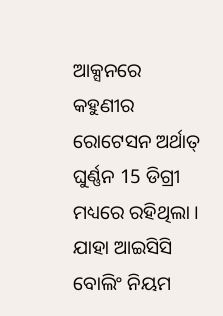ଆକ୍ସନରେ କହୁଣୀର ରୋଟେସନ ଅର୍ଥାତ୍ ଘୁର୍ଣ୍ଣନ 15 ଡିଗ୍ରୀ ମଧ୍ୟରେ ରହିଥିଲା । ଯାହା ଆଇସିସି ବୋଲିଂ ନିୟମ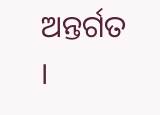ଅନ୍ତର୍ଗତ ।